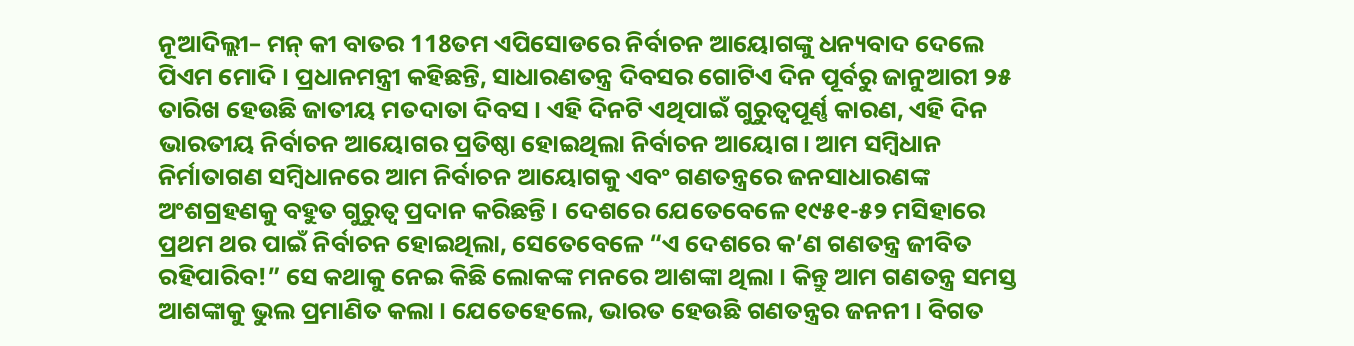ନୂଆଦିଲ୍ଲୀ– ମନ୍ କୀ ବାତର 118ତମ ଏପିସୋଡରେ ନିର୍ବାଚନ ଆୟୋଗଙ୍କୁ ଧନ୍ୟବାଦ ଦେଲେ ପିଏମ ମୋଦି । ପ୍ରଧାନମନ୍ତ୍ରୀ କହିଛନ୍ତି, ସାଧାରଣତନ୍ତ୍ର ଦିବସର ଗୋଟିଏ ଦିନ ପୂର୍ବରୁ ଜାନୁଆରୀ ୨୫ ତାରିଖ ହେଉଛି ଜାତୀୟ ମତଦାତା ଦିବସ । ଏହି ଦିନଟି ଏଥିପାଇଁ ଗୁରୁତ୍ୱପୂର୍ଣ୍ଣ କାରଣ, ଏହି ଦିନ ଭାରତୀୟ ନିର୍ବାଚନ ଆୟୋଗର ପ୍ରତିଷ୍ଠା ହୋଇଥିଲା ନିର୍ବାଚନ ଆୟୋଗ। ଆମ ସମ୍ବିଧାନ ନିର୍ମାତାଗଣ ସମ୍ବିଧାନରେ ଆମ ନିର୍ବାଚନ ଆୟୋଗକୁ ଏବଂ ଗଣତନ୍ତ୍ରରେ ଜନସାଧାରଣଙ୍କ ଅଂଶଗ୍ରହଣକୁ ବହୁତ ଗୁରୁତ୍ୱ ପ୍ରଦାନ କରିଛନ୍ତି । ଦେଶରେ ଯେତେବେଳେ ୧୯୫୧-୫୨ ମସିହାରେ ପ୍ରଥମ ଥର ପାଇଁ ନିର୍ବାଚନ ହୋଇଥିଲା, ସେତେବେଳେ “ଏ ଦେଶରେ କ’ଣ ଗଣତନ୍ତ୍ର ଜୀବିତ ରହିପାରିବ!” ସେ କଥାକୁ ନେଇ କିଛି ଲୋକଙ୍କ ମନରେ ଆଶଙ୍କା ଥିଲା । କିନ୍ତୁ ଆମ ଗଣତନ୍ତ୍ର ସମସ୍ତ ଆଶଙ୍କାକୁ ଭୁଲ ପ୍ରମାଣିତ କଲା । ଯେତେହେଲେ, ଭାରତ ହେଉଛି ଗଣତନ୍ତ୍ରର ଜନନୀ । ବିଗତ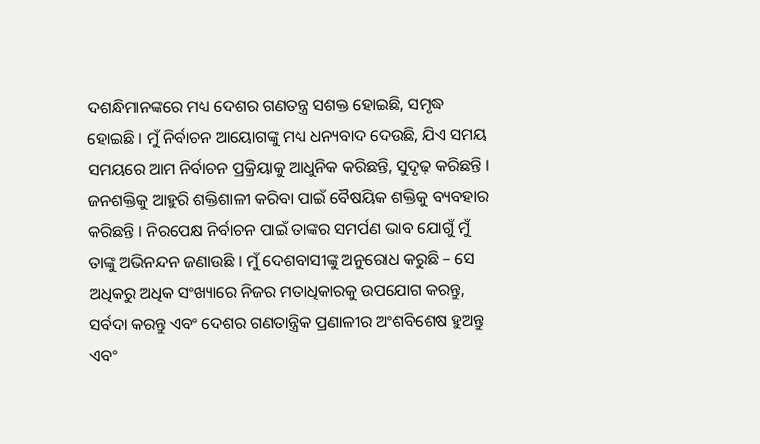ଦଶନ୍ଧିମାନଙ୍କରେ ମଧ୍ୟ ଦେଶର ଗଣତନ୍ତ୍ର ସଶକ୍ତ ହୋଇଛି, ସମୃଦ୍ଧ ହୋଇଛି । ମୁଁ ନିର୍ବାଚନ ଆୟୋଗଙ୍କୁ ମଧ୍ୟ ଧନ୍ୟବାଦ ଦେଉଛି, ଯିଏ ସମୟ ସମୟରେ ଆମ ନିର୍ବାଚନ ପ୍ରକ୍ରିୟାକୁ ଆଧୁନିକ କରିଛନ୍ତି, ସୁଦୃଢ଼ କରିଛନ୍ତି । ଜନଶକ୍ତିକୁ ଆହୁରି ଶକ୍ତିଶାଳୀ କରିବା ପାଇଁ ବୈଷୟିକ ଶକ୍ତିକୁ ବ୍ୟବହାର କରିଛନ୍ତି । ନିରପେକ୍ଷ ନିର୍ବାଚନ ପାଇଁ ତାଙ୍କର ସମର୍ପଣ ଭାବ ଯୋଗୁଁ ମୁଁ ତାଙ୍କୁ ଅଭିନନ୍ଦନ ଜଣାଉଛି । ମୁଁ ଦେଶବାସୀଙ୍କୁ ଅନୁରୋଧ କରୁଛି – ସେ ଅଧିକରୁ ଅଧିକ ସଂଖ୍ୟାରେ ନିଜର ମତାଧିକାରକୁ ଉପଯୋଗ କରନ୍ତୁ, ସର୍ବଦା କରନ୍ତୁ ଏବଂ ଦେଶର ଗଣତାନ୍ତ୍ରିକ ପ୍ରଣାଳୀର ଅଂଶବିଶେଷ ହୁଅନ୍ତୁ ଏବଂ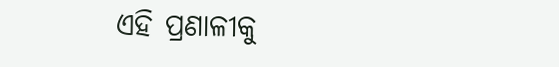ଏହି ପ୍ରଣାଳୀକୁ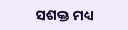ସଶକ୍ତ ମଧ୍ୟ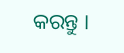କରନ୍ତୁ ।